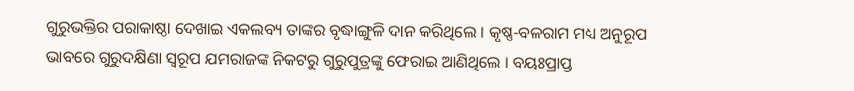ଗୁରୁଭକ୍ତିର ପରାକାଷ୍ଠା ଦେଖାଇ ଏକଲବ୍ୟ ତାଙ୍କର ବୃଦ୍ଧାଙ୍ଗୁଳି ଦାନ କରିଥିଲେ । କୃଷ୍ଣ-ବଳରାମ ମଧ୍ୟ ଅନୁରୂପ ଭାବରେ ଗୁରୁଦକ୍ଷିଣା ସ୍ୱରୂପ ଯମରାଜଙ୍କ ନିକଟରୁ ଗୁରୁପୁତ୍ରଙ୍କୁ ଫେରାଇ ଆଣିଥିଲେ । ବୟଃପ୍ରାପ୍ତ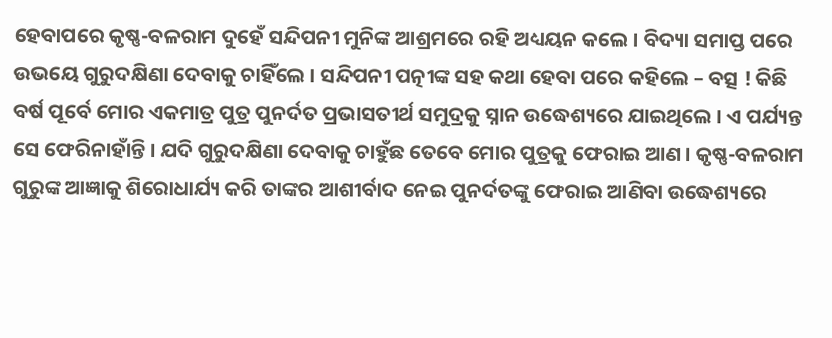ହେବାପରେ କୃଷ୍ଣ-ବଳରାମ ଦୁହେଁ ସନ୍ଦିପନୀ ମୁନିଙ୍କ ଆଶ୍ରମରେ ରହି ଅଧ୍ୟୟନ କଲେ । ବିଦ୍ୟା ସମାପ୍ତ ପରେ ଉଭୟେ ଗୁରୁଦକ୍ଷିଣା ଦେବାକୁ ଚାହିଁଲେ । ସନ୍ଦିପନୀ ପତ୍ନୀଙ୍କ ସହ କଥା ହେବା ପରେ କହିଲେ – ବତ୍ସ ! କିଛି ବର୍ଷ ପୂର୍ବେ ମୋର ଏକମାତ୍ର ପୁତ୍ର ପୁନର୍ଦତ ପ୍ରଭାସତୀର୍ଥ ସମୁଦ୍ରକୁ ସ୍ନାନ ଉଦ୍ଧେଶ୍ୟରେ ଯାଇଥିଲେ । ଏ ପର୍ଯ୍ୟନ୍ତ ସେ ଫେରିନାହାଁନ୍ତି । ଯଦି ଗୁରୁଦକ୍ଷିଣା ଦେବାକୁ ଚାହୁଁଛ ତେବେ ମୋର ପୁତ୍ରକୁ ଫେରାଇ ଆଣ । କୃଷ୍ଣ-ବଳରାମ ଗୁରୁଙ୍କ ଆଜ୍ଞାକୁ ଶିରୋଧାର୍ଯ୍ୟ କରି ତାଙ୍କର ଆଶୀର୍ବାଦ ନେଇ ପୁନର୍ଦତଙ୍କୁ ଫେରାଇ ଆଣିବା ଉଦ୍ଧେଶ୍ୟରେ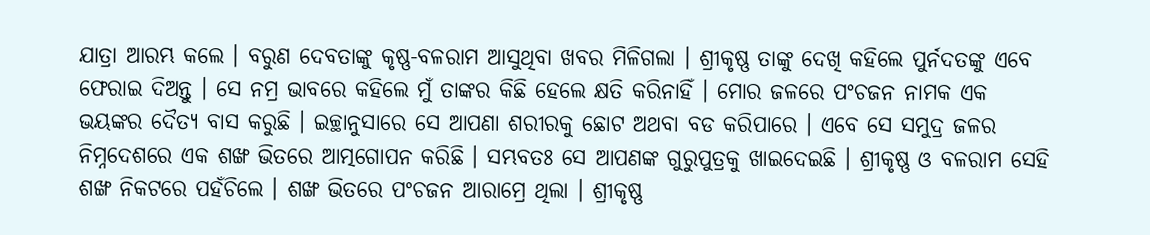ଯାତ୍ରା ଆରମ୍ଭ କଲେ । ବରୁଣ ଦେବତାଙ୍କୁ କୃଷ୍ଣ-ବଳରାମ ଆସୁଥିବା ଖବର ମିଳିଗଲା । ଶ୍ରୀକୃଷ୍ଣ ତାଙ୍କୁ ଦେଖି କହିଲେ ପୁର୍ନଦତଙ୍କୁ ଏବେ ଫେରାଇ ଦିଅନ୍ତୁ । ସେ ନମ୍ର ଭାବରେ କହିଲେ ମୁଁ ତାଙ୍କର କିଛି ହେଲେ କ୍ଷତି କରିନାହିଁ । ମୋର ଜଳରେ ପଂଚଜନ ନାମକ ଏକ ଭୟଙ୍କର ଦୈତ୍ୟ ବାସ କରୁଛି । ଇଚ୍ଛାନୁସାରେ ସେ ଆପଣା ଶରୀରକୁ ଛୋଟ ଅଥବା ବଡ କରିପାରେ । ଏବେ ସେ ସମୁଦ୍ର ଜଳର ନିମ୍ନଦେଶରେ ଏକ ଶଙ୍ଖ ଭିତରେ ଆତ୍ମଗୋପନ କରିଛି । ସମ୍ଭବତଃ ସେ ଆପଣଙ୍କ ଗୁରୁପୁତ୍ରକୁ ଖାଇଦେଇଛି । ଶ୍ରୀକୃଷ୍ଣ ଓ ବଳରାମ ସେହି ଶଙ୍ଖ ନିକଟରେ ପହଁଚିଲେ । ଶଙ୍ଖ ଭିତରେ ପଂଚଜନ ଆରାମ୍ରେ ଥିଲା । ଶ୍ରୀକୃଷ୍ଣ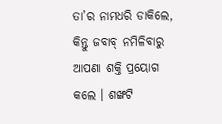ତା’ର ନାମଧରି ଡାକିଲେ, କିନ୍ତୁ ଜବାବ୍ ନମିଳିବାରୁ ଆପଣା ଶକ୍ତି ପ୍ରୟୋଗ କଲେ । ଶଙ୍ଖଟି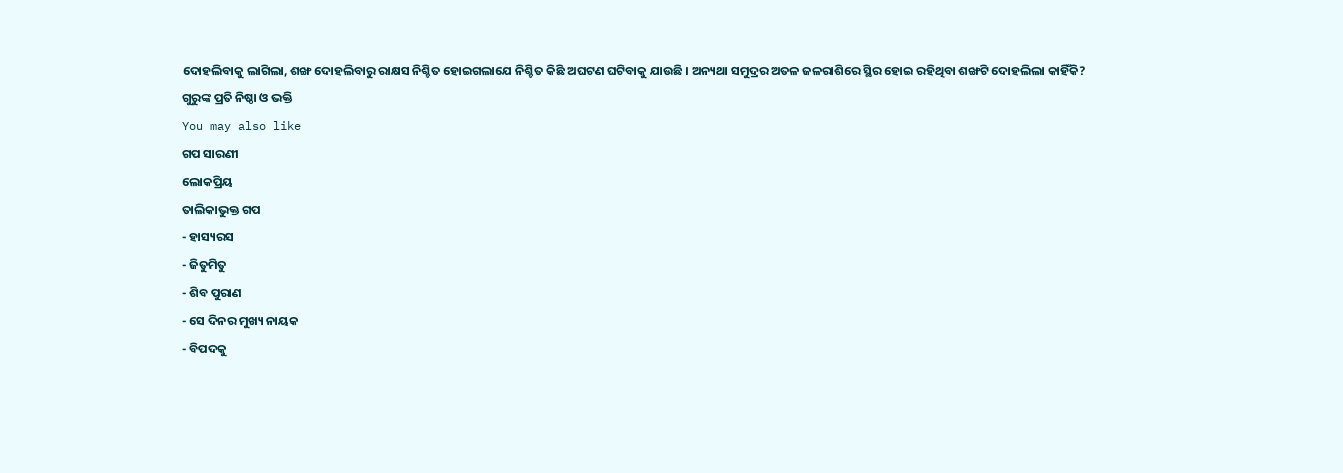ଦୋହଲିବାକୁ ଲାଗିଲା, ଶଙ୍ଖ ଦୋହଲିବାରୁ ରାକ୍ଷସ ନିଶ୍ଚିତ ହୋଇଗଲାଯେ ନିଶ୍ଚିତ କିଛି ଅଘଟଣ ଘଟିବାକୁ ଯାଉଛି । ଅନ୍ୟଥା ସମୁଦ୍ରର ଅତଳ ଜଳରାଶିରେ ସ୍ଥିର ହୋଇ ରହିଥିବା ଶଙ୍ଖଟି ଦୋହଲିଲା କାହିଁକି?
ଗୁରୁଙ୍କ ପ୍ରତି ନିଷ୍ଠା ଓ ଭକ୍ତି
You may also like
ଗପ ସାରଣୀ
ଲୋକପ୍ରିୟ
ତାଲିକାଭୁକ୍ତ ଗପ
- ହାସ୍ୟରସ
- ଜିତୁମିତୁ
- ଶିବ ପୁରାଣ
- ସେ ଦିନର ମୁଖ୍ୟ ନାୟକ
- ବିପଦକୁ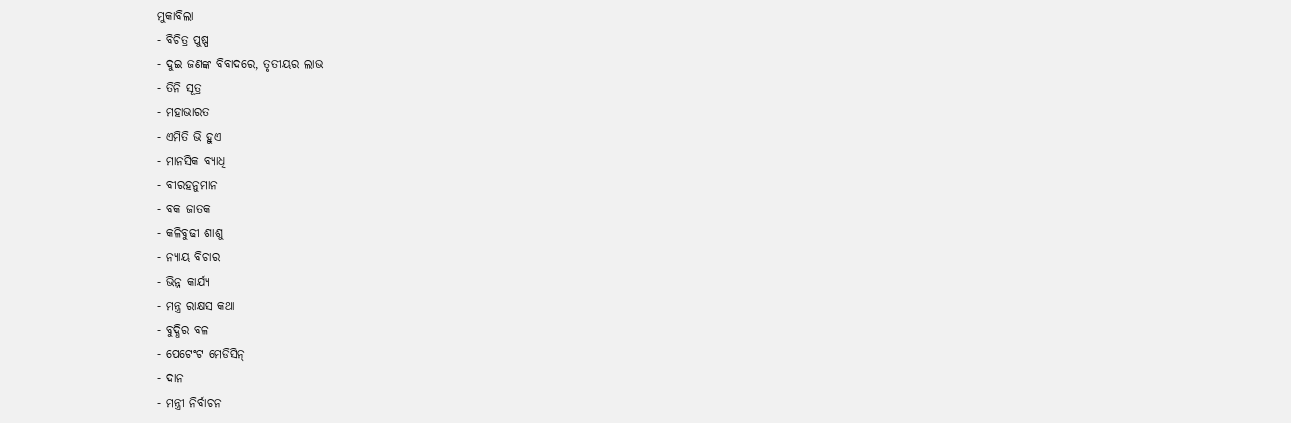ମୁକାବିଲା
- ବିଚିତ୍ର ପୁଷ୍ପ
- ଦୁଇ ଜଣଙ୍କ ବିବାଦରେ, ତୃତୀୟର ଲାଭ
- ତିନି ସୂତ୍ର
- ମହାଭାରତ
- ଏମିତି ଭି ହୁଏ
- ମାନସିକ ବ୍ୟାଧି
- ବୀରହନୁମାନ
- ବକ ଜାତକ
- କଳିବୁଢୀ ଶାଶୁ
- ନ୍ୟାୟ ବିଚାର
- ଭିନ୍ନ କାର୍ଯ୍ୟ
- ମନ୍ତ୍ର ରାକ୍ଷସ କଥା
- ବୁଦ୍ଧିର ବଳ
- ପେଟେଂଟ ମେଡିସିନ୍
- ଦାନ
- ମନ୍ତ୍ରୀ ନିର୍ବାଚନ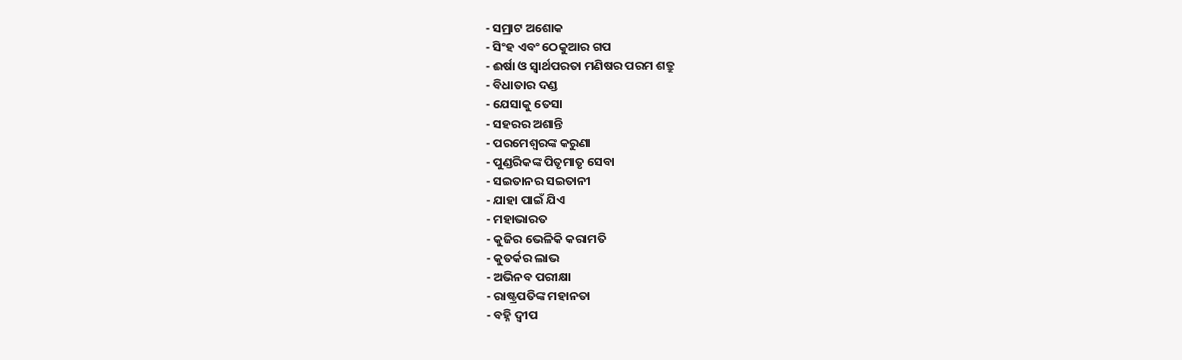- ସମ୍ରାଟ ଅଶୋକ
- ସିଂହ ଏବଂ ଠେକୁଆର ଗପ
- ଈର୍ଷା ଓ ସ୍ୱାର୍ଥପରତା ମଣିଷର ପରମ ଶତ୍ରୁ
- ବିଧାତାର ଦଣ୍ଡ
- ଯେସାକୁ ତେସା
- ସହରର ଅଶାନ୍ତି
- ପରମେଶ୍ୱରଙ୍କ କରୁଣା
- ପୁଣ୍ଡରିକଙ୍କ ପିତୃମାତୃ ସେବା
- ସଇତାନର ସଇତାନୀ
- ଯାହା ପାଇଁ ଯିଏ
- ମହାଭାରତ
- କୁଜିର ଭେଳିକି କରାମତି
- କୁତର୍କର ଲାଭ
- ଅଭିନବ ପରୀକ୍ଷା
- ରାଷ୍ଟ୍ରପତିଙ୍କ ମହାନତା
- ବହ୍ନି ଦ୍ୱୀପ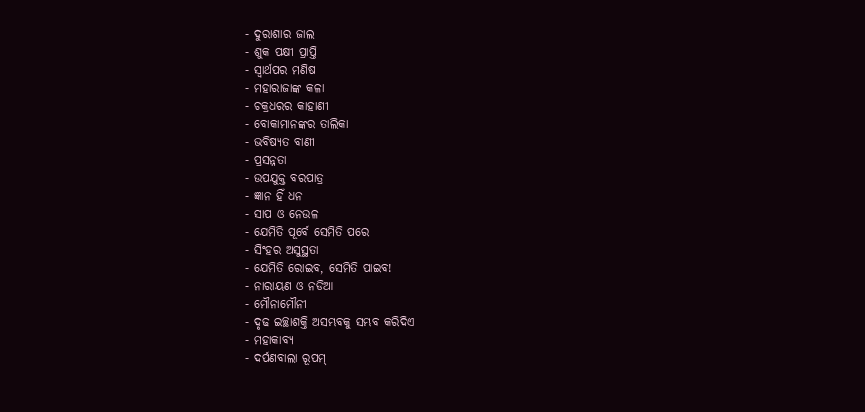- ଦୁରାଶାର ଜାଲ
- ଶୁକ ପକ୍ଷୀ ପ୍ରାପ୍ତି
- ସ୍ୱାର୍ଥପର ମଣିଷ
- ମହାରାଜାଙ୍କ କଳା
- ଚକ୍ରଧରର କାହାଣୀ
- ବୋକାମାନଙ୍କର ତାଲିକା
- ଭବିଷ୍ୟତ ବାଣୀ
- ପ୍ରସନ୍ନତା
- ଉପଯୁକ୍ତ ବରପାତ୍ର
- ଜ୍ଞାନ ହିଁ ଧନ
- ସାପ ଓ ନେଉଳ
- ଯେମିତି ପୂର୍ବେ ସେମିତି ପରେ
- ସିଂହର ଅସୁସ୍ଥତା
- ଯେମିତି ରୋଇବ, ସେମିତି ପାଇବ!
- ନାରାୟଣ ଓ ନଡିଆ
- ମୌନାମୌନୀ
- ଦୃଢ ଇଚ୍ଛାଶକ୍ତି ଅସମ୍ଭବକୁ ସମ୍ଭବ କରିଦିଏ
- ମହାକାବ୍ୟ
- ଦର୍ପଣବାଲା ରୂପମ୍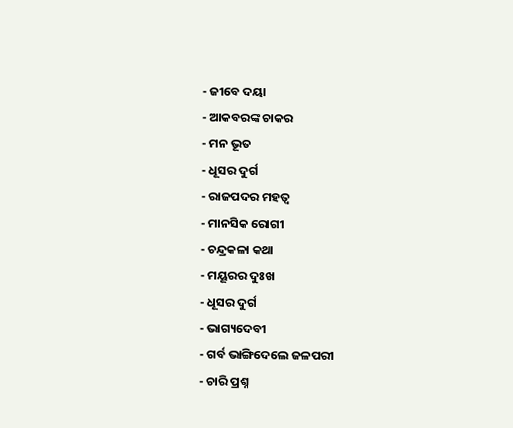- ଜୀବେ ଦୟା
- ଆକବରଙ୍କ ଚାକର
- ମନ ଭୂତ
- ଧୂସର ଦୁର୍ଗ
- ରାଜପଦର ମହତ୍ୱ
- ମାନସିକ ରୋଗୀ
- ଚନ୍ଦ୍ରକଳା କଥା
- ମୟୂରର ଦୁଃଖ
- ଧୂସର ଦୁର୍ଗ
- ଭାଗ୍ୟଦେବୀ
- ଗର୍ବ ଭାଙ୍ଗିଦେଲେ ଜଳପରୀ
- ଚାରି ପ୍ରଶ୍ନ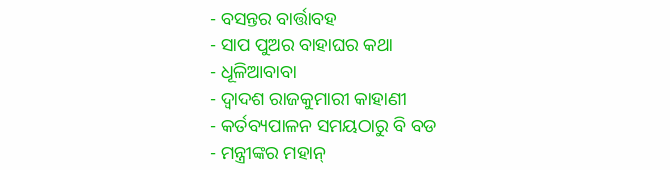- ବସନ୍ତର ବାର୍ତ୍ତାବହ
- ସାପ ପୁଅର ବାହାଘର କଥା
- ଧୂଳିଆବାବା
- ଦ୍ୱାଦଶ ରାଜକୁମାରୀ କାହାଣୀ
- କର୍ତବ୍ୟପାଳନ ସମୟଠାରୁ ବି ବଡ
- ମନ୍ତ୍ରୀଙ୍କର ମହାନ୍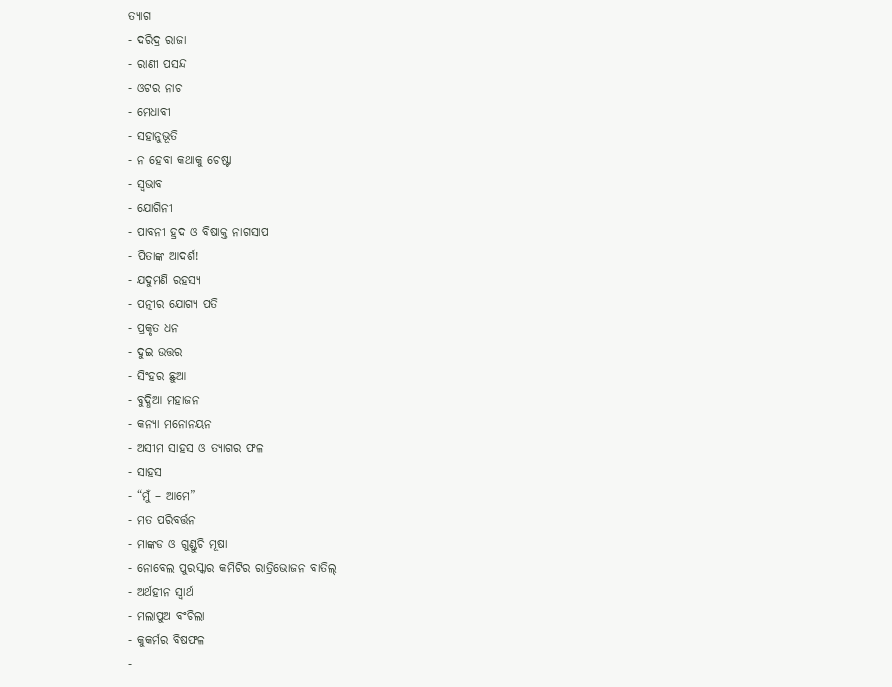ତ୍ୟାଗ
- ଦରିଦ୍ର ରାଜା
- ରାଣୀ ପସନ୍ଦ
- ଓଟର ନାଚ
- ମେଧାବୀ
- ସହାନୁଭୂତି
- ନ ହେବା କଥାକୁ ଚେଷ୍ଟା
- ସ୍ୱଭାବ
- ଯୋଗିନୀ
- ପାବନୀ ହ୍ରଦ ଓ ବିଷାକ୍ତ ନାଗସାପ
- ପିତାଙ୍କ ଆଦର୍ଶ!
- ଯଦୁମଣି ରହସ୍ୟ
- ପତ୍ନୀର ଯୋଗ୍ୟ ପତି
- ପ୍ରକୃତ ଧନ
- ଦୁଇ ଉତ୍ତର
- ସିଂହର ଛୁଆ
- ବୁଦ୍ଧିଆ ମହାଜନ
- କନ୍ୟା ମନୋନୟନ
- ଅସୀମ ସାହସ ଓ ତ୍ୟାଗର ଫଳ
- ସାହସ
- “ମୁଁ – ଆମେ”
- ମତ ପରିବର୍ତ୍ତନ
- ମାଙ୍କଡ ଓ ଗୁଣ୍ଡୁଚି ମୂଷା
- ନୋବେଲ ପୁରସ୍କାର କମିଟିର ରାତ୍ରିଭୋଜନ ବାତିଲ୍
- ଅର୍ଥହୀନ ସ୍ୱାର୍ଥ
- ମଲାପୁଅ ବଂଚିଲା
- କୁକର୍ମର ବିଷଫଳ
-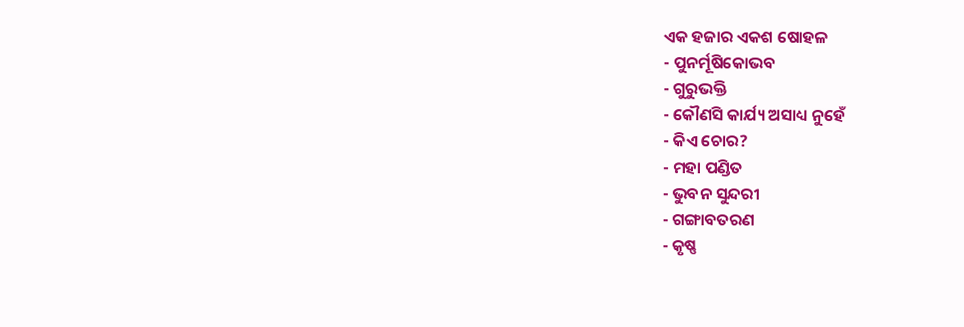ଏକ ହଜାର ଏକଶ ଷୋହଳ
- ପୁନର୍ମୂଷିକୋଭବ
- ଗୁରୁଭକ୍ତି
- କୌଣସି କାର୍ଯ୍ୟ ଅସାଧ୍ୟ ନୁହେଁ
- କିଏ ଚୋର?
- ମହା ପଣ୍ଡିତ
- ଭୁବନ ସୁନ୍ଦରୀ
- ଗଙ୍ଗାବତରଣ
- କୃଷ୍ଣ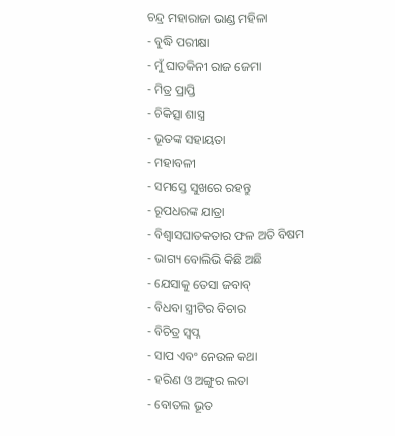ଚନ୍ଦ୍ର ମହାରାଜା ଭାଣ୍ଡ ମହିଳା
- ବୁଦ୍ଧି ପରୀକ୍ଷା
- ମୁଁ ଘାତକିନୀ ରାଜ ଜେମା
- ମିତ୍ର ପ୍ରାପ୍ତି
- ଚିକିତ୍ସା ଶାସ୍ତ୍ର
- ଭୂତଙ୍କ ସହାୟତା
- ମହାବଳୀ
- ସମସ୍ତେ ସୁଖରେ ରହନ୍ତୁ
- ରୂପଧରଙ୍କ ଯାତ୍ରା
- ବିଶ୍ୱାସଘାତକତାର ଫଳ ଅତି ବିଷମ
- ଭାଗ୍ୟ ବୋଲିଭି କିଛି ଅଛି
- ଯେସାକୁ ତେସା ଜବାବ୍
- ବିଧବା ସ୍ତ୍ରୀଟିର ବିଚାର
- ବିଚିତ୍ର ସ୍ୱପ୍ନ
- ସାପ ଏବଂ ନେଉଳ କଥା
- ହରିଣ ଓ ଅଙ୍ଗୁର ଲତା
- ବୋତଲ ଭୂତ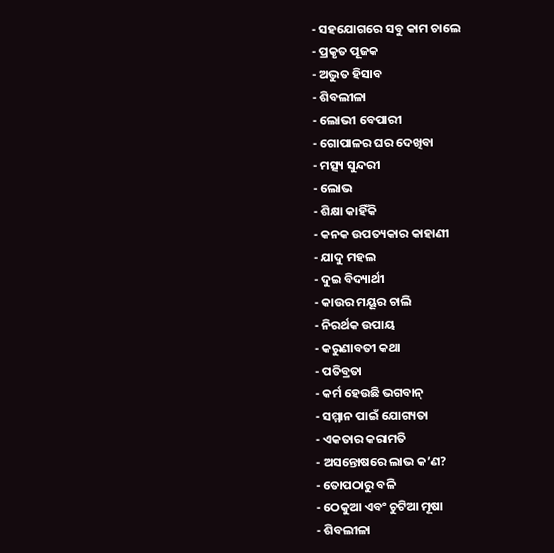- ସହଯୋଗରେ ସବୁ କାମ ଚାଲେ
- ପ୍ରକୃତ ପୂଜକ
- ଅଦ୍ଭୁତ ହିସାବ
- ଶିବଲୀଳା
- ଲୋଭୀ ବେପାରୀ
- ଗୋପାଳର ଘର ଦେଖିବା
- ମତ୍ସ୍ୟ ସୁନ୍ଦରୀ
- ଲୋଭ
- ଶିକ୍ଷା କାହିଁକି
- କନକ ଉପତ୍ୟକାର କାହାଣୀ
- ଯାଦୁ ମହଲ
- ଦୁଇ ବିଦ୍ୟାର୍ଥୀ
- କାଉର ମୟୂର ଚାଲି
- ନିରର୍ଥକ ଉପାୟ
- କରୁଣାବତୀ କଥା
- ପତିବ୍ରତା
- କର୍ମ ହେଉଛି ଭଗବାନ୍
- ସମ୍ମାନ ପାଇଁ ଯୋଗ୍ୟତା
- ଏକତାର କରାମତି
- ଅସନ୍ତୋଷରେ ଲାଭ କ’ଣ?
- ତୋପଠାରୁ ବଳି
- ଠେକୁଆ ଏବଂ ଚୁଟିଆ ମୂଷା
- ଶିବଲୀଳା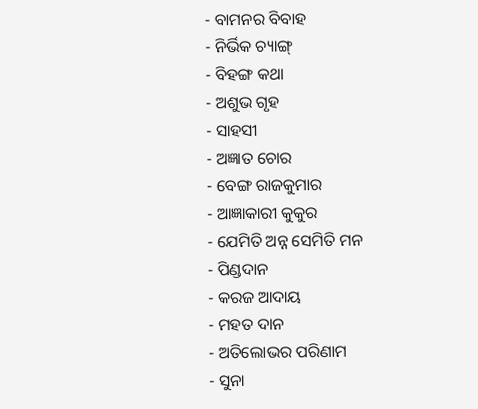- ବାମନର ବିବାହ
- ନିର୍ଭିକ ଚ୍ୟାଙ୍ଗ୍
- ବିହଙ୍ଗ କଥା
- ଅଶୁଭ ଗୃହ
- ସାହସୀ
- ଅଜ୍ଞାତ ଚୋର
- ବେଙ୍ଗ ରାଜକୁମାର
- ଆଜ୍ଞାକାରୀ କୁକୁର
- ଯେମିତି ଅନ୍ନ ସେମିତି ମନ
- ପିଣ୍ଡଦାନ
- କରଜ ଆଦାୟ
- ମହତ ଦାନ
- ଅତିଲୋଭର ପରିଣାମ
- ସୁନା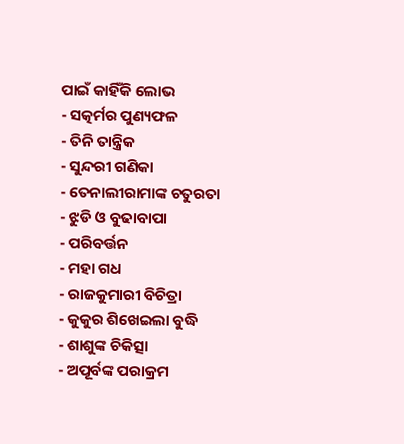ପାଇଁ କାହିଁକି ଲୋଭ
- ସତ୍କର୍ମର ପୁଣ୍ୟଫଳ
- ତିନି ତାନ୍ତ୍ରିକ
- ସୁନ୍ଦରୀ ଗଣିକା
- ତେନାଲୀରାମାଙ୍କ ଚତୁରତା
- ଝୁଡି ଓ ବୁଢାବାପା
- ପରିବର୍ତ୍ତନ
- ମହା ଗଧ
- ରାଜକୁମାରୀ ବିଚିତ୍ରା
- କୁକୁର ଶିଖେଇଲା ବୁଦ୍ଧି
- ଶାଶୁଙ୍କ ଚିକିତ୍ସା
- ଅପୂର୍ବଙ୍କ ପରାକ୍ରମ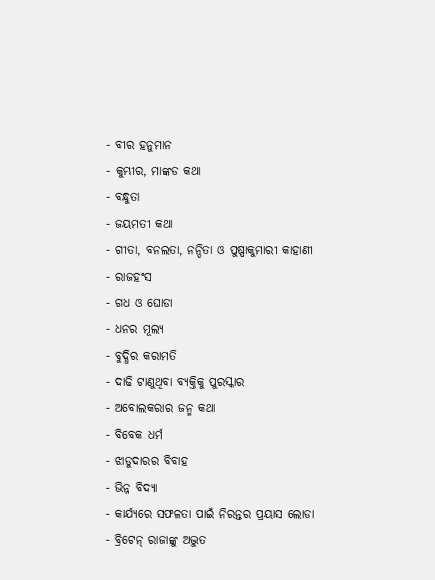- ବୀର ହନୁମାନ
- କୁମ୍ଭୀର, ମାଙ୍କଡ କଥା
- ବନ୍ଧୁତା
- ଜୟମତୀ କଥା
- ଗୀତା, ବନଲତା, ନନ୍ଦିତା ଓ ପୁଷ୍ପାକୁମାରୀ କାହାଣୀ
- ରାଜହଂସ
- ଗଧ ଓ ଘୋଡା
- ଧନର ମୂଲ୍ୟ
- ବୁଦ୍ଧିର କରାମତି
- ଦାଢି ଟାଣୁଥିବା ବ୍ୟକ୍ତିକୁ ପୁରସ୍କାର
- ଅବୋଲକରାର ଜନ୍ମ କଥା
- ବିବେକ ଧର୍ମ
- ଝାଡୁଦାରର ବିବାହ
- ଭିନ୍ନ ବିଦ୍ୟା
- କାର୍ଯ୍ୟରେ ସଫଳତା ପାଇଁ ନିରନ୍ତର ପ୍ରୟାସ ଲୋଡା
- ବ୍ରିଟେନ୍ ରାଜାଙ୍କୁ ଅଦ୍ଭୁତ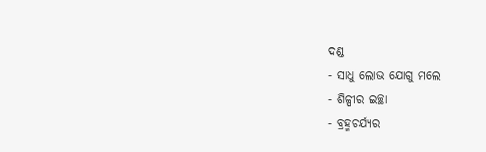ଦଣ୍ଡ
- ସାଧୁ ଲୋଭ ଯୋଗୁ ମଲେ
- ଶିଳ୍ପୀର ଇଚ୍ଛା
- ବ୍ରହ୍ମଚର୍ଯ୍ୟର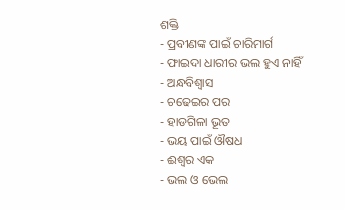ଶକ୍ତି
- ପ୍ରବୀଣଙ୍କ ପାଇଁ ଚାରିମାର୍ଗ
- ଫାଇଦା ଧାରୀର ଭଲ ହୁଏ ନାହିଁ
- ଅନ୍ଧବିଶ୍ୱାସ
- ଚଢେଇର ପର
- ହାଡଗିଳା ଭୂତ
- ଭୟ ପାଇଁ ଔଷଧ
- ଈଶ୍ୱର ଏକ
- ଭଲ ଓ ଭେଲ